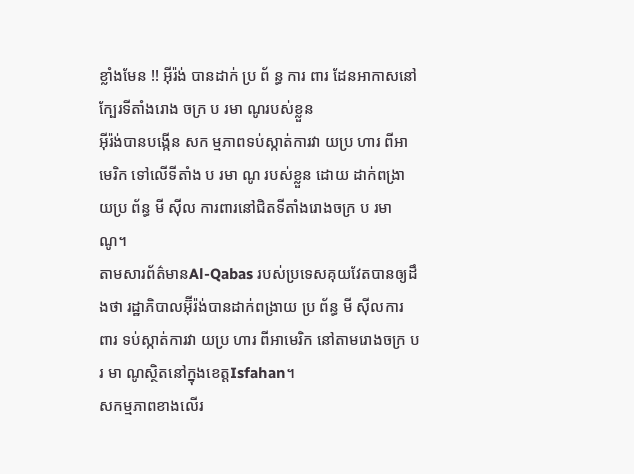ខ្លាំងមែន !! អុីរ៉ង់ បានដាក់ ប្រ ព័ ន្ធ ការ ពារ ដែនអាកាសនៅក្បែរទីតាំងរោង ចក្រ ប រមា ណូរបស់ខ្លួន
អុីរ៉ង់បានបង្កើន សក ម្មភាពទប់ស្កាត់ការវា យប្រ ហារ ពីអាមេរិក ទៅលើទីតាំង ប រមា ណូ របស់ខ្លួន ដោយ ដាក់ពង្រា យប្រ ព័ន្ធ មី ស៊ីល ការពារនៅជិតទីតាំងរោងចក្រ ប រមា ណូ។
តាមសារព័ត៌មានAl-Qabas របស់ប្រទេសគុយវែតបានឲ្យដឹងថា រដ្ឋាភិបាលអ៊ុីរ៉ង់បានដាក់ពង្រាយ ប្រ ព័ន្ធ មី ស៊ីលការ ពារ ទប់ស្កាត់ការវា យប្រ ហារ ពីអាមេរិក នៅតាមរោងចក្រ បរ មា ណូស្ថិតនៅក្នុងខេត្តIsfahan។
សកម្មភាពខាងលើរ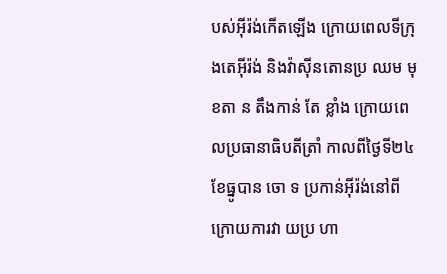បស់អុីរ៉ង់កើតឡើង ក្រោយពេលទីក្រុងតេអុីរ៉ង់ និងវ៉ាស៊ីនតោនប្រ ឈម មុខតា ន តឹងកាន់ តែ ខ្លាំង ក្រោយពេលប្រធានាធិបតីត្រាំ កាលពីថ្ងៃទី២៤ខែធ្នូបាន ចោ ទ ប្រកាន់អុីរ៉ង់នៅពីក្រោយការវា យប្រ ហា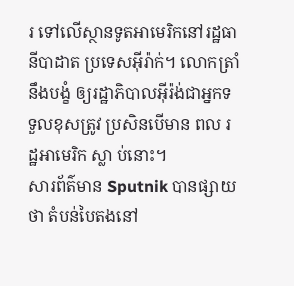រ ទៅលើស្ថានទូតអាមេរិកនៅរដ្ឋធានីបាដាត ប្រទេសអុីរ៉ាក់។ លោកត្រាំនឹងបង្ខំ ឲ្យរដ្ឋាភិបាលអុីរ៉ង់ជាអ្នកទទួលខុសត្រូវ ប្រសិនបើមាន ពល រដ្ឋអាមេរិក ស្លា ប់នោះ។
សារព័ត៌មាន Sputnik បានផ្សាយថា តំបន់បៃតងនៅ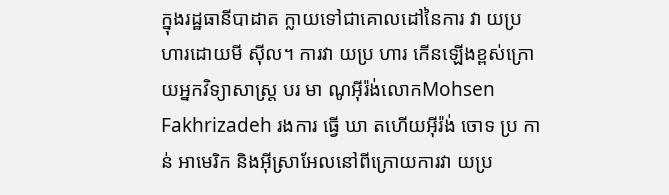ក្នុងរដ្ឋធានីបាដាត ក្លាយទៅជាគោលដៅនៃការ វា យប្រ ហារដោយមី ស៊ីល។ ការវា យប្រ ហារ កើនឡើងខ្ពស់ក្រោយអ្នកវិទ្យាសាស្ត្រ បរ មា ណូអុីរ៉ង់លោកMohsen Fakhrizadeh រងការ ធ្វើ ឃា តហើយអុីរ៉ង់ ចោទ ប្រ កាន់ អាមេរិក និងអុីស្រាអែលនៅពីក្រោយការវា យប្រ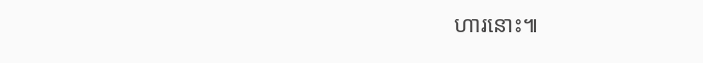ហារនោះ៕